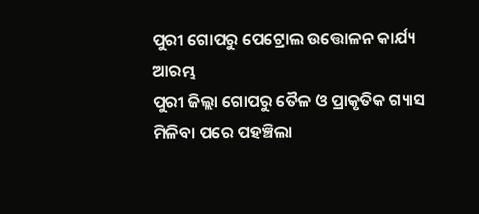ପୁରୀ ଗୋପରୁ ପେଟ୍ରୋଲ ଉତ୍ତୋଳନ କାର୍ଯ୍ୟ ଆରମ୍ଭ
ପୁରୀ ଜିଲ୍ଲା ଗୋପରୁ ତୈଳ ଓ ପ୍ରାକୃତିକ ଗ୍ୟାସ ମିଳିବା ପରେ ପହଞ୍ଚିଲା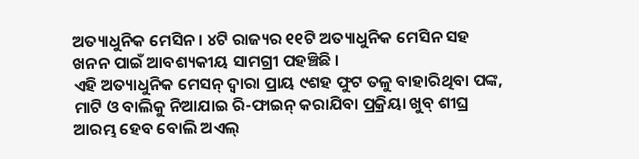ଅତ୍ୟାଧୁନିକ ମେସିନ । ୪ଟି ରାଜ୍ୟର ୧୧ଟି ଅତ୍ୟାଧୁନିକ ମେସିନ ସହ ଖନନ ପାଇଁ ଆବଶ୍ୟକୀୟ ସାମଗ୍ରୀ ପହଞ୍ଚିଛି ।
ଏହି ଅତ୍ୟାଧୁନିକ ମେସନ୍ ଦ୍ୱାରା ପ୍ରାୟ ୯ଶହ ଫୁଟ ତଳୁ ବାହାରିଥିବା ପଙ୍କ, ମାଟି ଓ ବାଲିକୁ ନିଆଯାଇ ରି-ଫାଇନ୍ କରାଯିବା ପ୍ରକ୍ରିୟା ଖୁବ୍ ଶୀଘ୍ର ଆରମ୍ଭ ହେବ ବୋଲି ଅଏଲ୍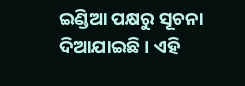ଇଣ୍ଡିଆ ପକ୍ଷରୁ ସୂଚନା ଦିଆଯାଇଛି । ଏହି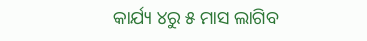କାର୍ଯ୍ୟ ୪ରୁ ୫ ମାସ ଲାଗିବ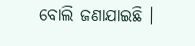ବୋଲି ଜଣାଯାଇଛି ।